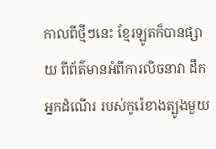កាលពីថ្មីៗនេះ ខែ្មរឡូតក៏បានផ្សាយ ពីព័ត៌មានអំពីការលិចនាវា ដឹកអ្នកដំណើរ របស់កូរ៉េខាងត្បូងមួយ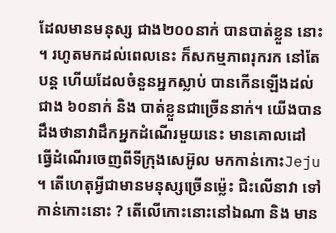ដែលមានមនុស្ស ជាង២០០នាក់ បានបាត់ខ្លួន នោះ ។ រហូតមកដល់ពេលនេះ ក៏សកម្មភាពរុករក នៅតែបន្ត ហើយដែលចំនួនអ្នកស្លាប់ បានកើនឡើងដល់ជាង ៦០នាក់ និង បាត់ខ្លួនជាច្រើននាក់។ យើងបានដឹងថានាវាដឹកអ្នកដំណើរមួយនេះ មានគោលដៅ ធ្វើដំណើរចេញពីទីក្រុងសេអ៊ូល មកកាន់កោះJeju  ។ តើហេតុអ្វីជាមានមនុស្សច្រើនម៉េ្លះ ជិះលើនាវា ទៅកាន់កោះនោះ ? តើលើកោះនោះនៅឯណា និង មាន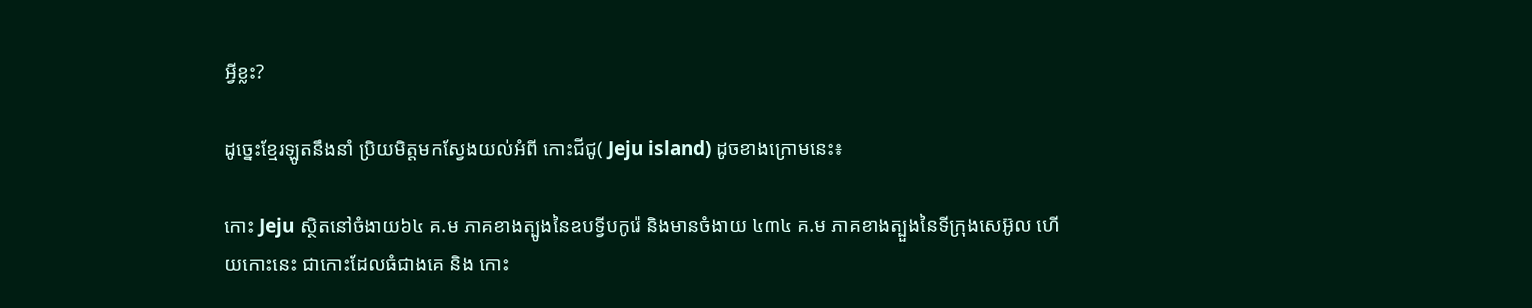អ្វីខ្លះ?

ដូច្នេះខែ្មរឡូតនឹងនាំ ប្រិយមិត្តមកសែ្វងយល់អំពី កោះជីជូ( Jeju island) ដូចខាងក្រោមនេះ៖

កោះ Jeju ស្ថិតនៅចំងាយ៦៤ គ.ម ភាគខាងត្បូងនៃឧបទ្វីបកូរ៉េ និងមានចំងាយ ៤៣៤ គ.ម ភាគខាងត្បួងនៃទីក្រុងសេអ៊ូល ហើយកោះនេះ ជាកោះដែលធំជាងគេ និង កោះ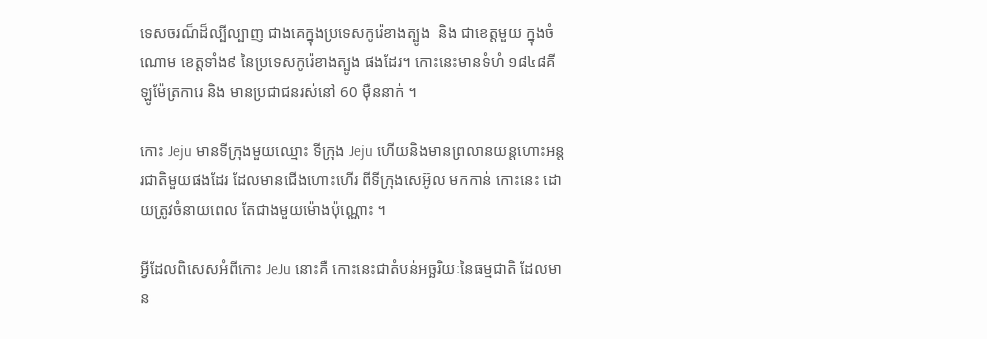ទេសចរណ៏ដ៏ល្បីល្បាញ ជាងគេក្នុងប្រទេសកូរ៉េខាងត្បូង  និង ជាខេត្តមួយ ក្នុងចំណោម ខេត្តទាំង៩ នៃប្រទេសកូរ៉េខាងត្បូង ផងដែរ។ កោះនេះមានទំហំ ១៨៤៨គីឡូម៉ែត្រការេ និង មានប្រជាជនរស់នៅ 60 ម៉ឺននាក់ ។

កោះ Jeju មានទីក្រុងមួយឈ្មោះ ទីក្រុង Jeju ហើយនិងមានព្រលានយន្តហោះអន្តរជាតិមួយផងដែរ ដែលមានជើងហោះហើរ ពីទីក្រុងសេអ៊ូល មកកាន់ កោះនេះ ដោយត្រូវចំនាយពេល តែជាងមួយម៉ោងប៉ុណ្ណោះ ។

អ្វីដែលពិសេសអំពីកោះ JeJu នោះគឺ កោះនេះជាតំបន់អច្ឆរិយៈនៃធម្មជាតិ ដែលមាន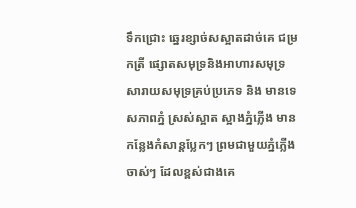ទឹកជ្រោះ ឆ្នេរខ្សាច់សស្អាតដាច់គេ ជម្រកត្រី ផ្សោតសមុទ្រនិងអាហារសមុទ្រ សារាយសមុទ្រគ្រប់ប្រភេទ និង មានទេសភាពភ្នំ ស្រស់ស្អាត ស្អាងភ្នំភ្លើង មានកនែ្លងកំសាន្តបែ្លកៗ ព្រមជាមួយភ្នំភ្លើងចាស់ៗ ដែលខ្ពស់ជាងគេ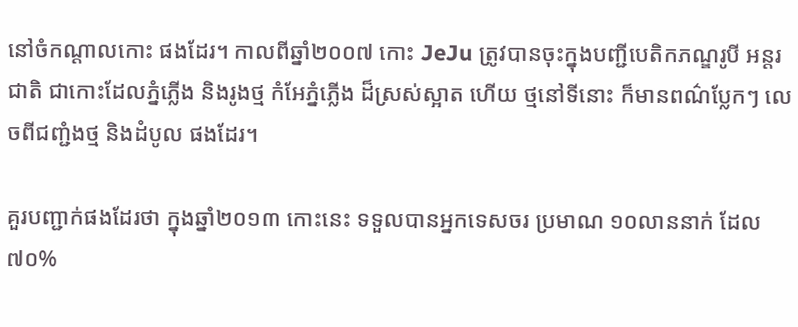នៅចំកណ្តាលកោះ ផងដែរ។ កាលពីឆ្នាំ២០០៧ កោះ JeJu ត្រូវបានចុះក្នុងបញ្ជីបេតិកភណ្ឌរូបី អន្តរជាតិ ជាកោះដែលភ្នំភ្លើង និងរូងថ្ម កំអែភ្នំភ្លើង ដ៏ស្រស់ស្អាត ហើយ ថ្មនៅទីនោះ ក៏មានពណ៌ប្លែកៗ លេចពីជញ្ជំងថ្ម និងដំបូល ផងដែរ។

គួរបញ្ជាក់ផងដែរថា ក្នុងឆ្នាំ២០១៣ កោះនេះ ទទួលបានអ្នកទេសចរ ប្រមាណ ១០លាននាក់ ដែល ៧០%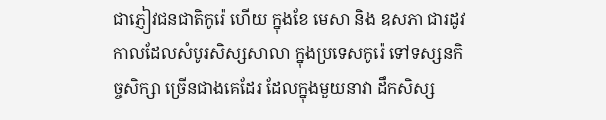ជាភ្ញៀវជនជាតិកូរ៉េ ហើយ ក្នុងខែ មេសា និង ឧសភា ជារដូវកាលដែលសំបូរសិស្សសាលា ក្នុងប្រទេសកូរ៉េ ទៅទស្សនកិច្ចសិក្សា ច្រើនជាងគេដែរ ដែលក្នុងមួយនាវា ដឹកសិស្ស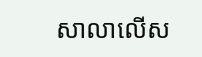សាលាលើស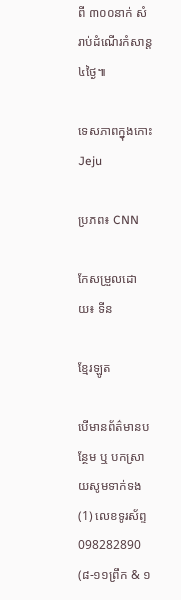ពី ៣០០នាក់ សំរាប់ដំណើរកំសាន្ត ៤ថ្ងៃ៕

ទេសភាពក្នុងកោះ Jeju

ប្រភព៖ CNN

កែសម្រួលដោយ៖ ទីន

ខែ្មរឡូត

បើមានព័ត៌មានបន្ថែម ឬ បកស្រាយសូមទាក់ទង (1) លេខទូរស័ព្ទ 098282890 (៨-១១ព្រឹក & ១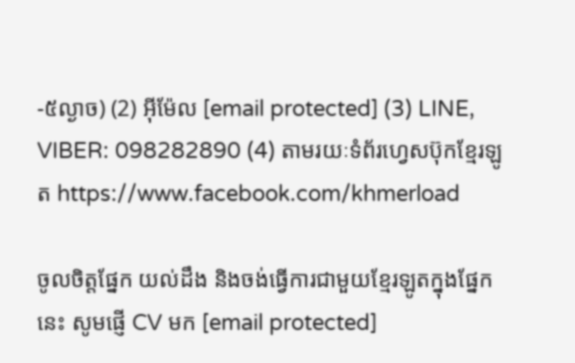-៥ល្ងាច) (2) អ៊ីម៉ែល [email protected] (3) LINE, VIBER: 098282890 (4) តាមរយៈទំព័រហ្វេសប៊ុកខ្មែរឡូត https://www.facebook.com/khmerload

ចូលចិត្តផ្នែក យល់ដឹង និងចង់ធ្វើការជាមួយខ្មែរឡូតក្នុងផ្នែកនេះ សូមផ្ញើ CV មក [email protected]